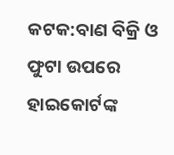କଟକ:ବାଣ ବିକ୍ରି ଓ ଫୁଟା ଉପରେ ହାଇକୋର୍ଟଙ୍କ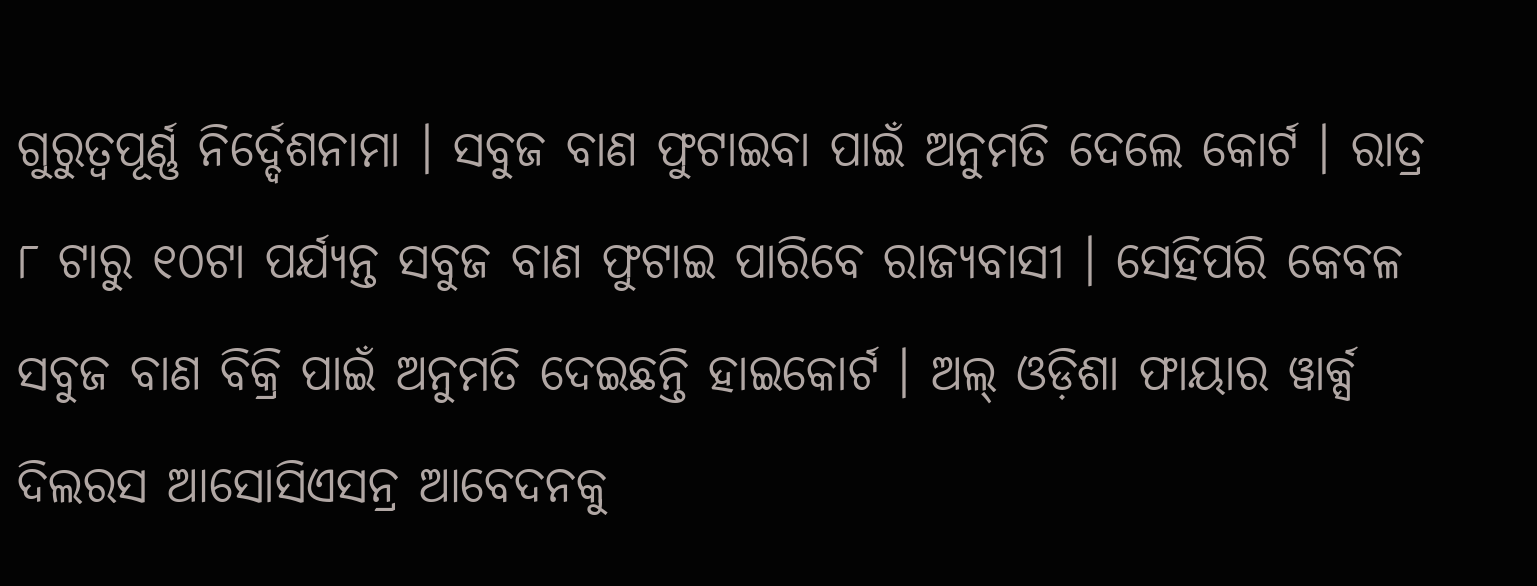ଗୁରୁତ୍ବପୂର୍ଣ୍ଣ ନିର୍ଦ୍ଦେଶନାମା । ସବୁଜ ବାଣ ଫୁଟାଇବା ପାଇଁ ଅନୁମତି ଦେଲେ କୋର୍ଟ । ରାତ୍ର ୮ ଟାରୁ ୧୦ଟା ପର୍ଯ୍ୟନ୍ତ ସବୁଜ ବାଣ ଫୁଟାଇ ପାରିବେ ରାଜ୍ୟବାସୀ । ସେହିପରି କେବଳ ସବୁଜ ବାଣ ବିକ୍ରି ପାଇଁ ଅନୁମତି ଦେଇଛନ୍ତି ହାଇକୋର୍ଟ । ଅଲ୍ ଓଡ଼ିଶା ଫାୟାର ୱାର୍କ୍ସ ଦିଲରସ ଆସୋସିଏସନ୍ର ଆବେଦନକୁ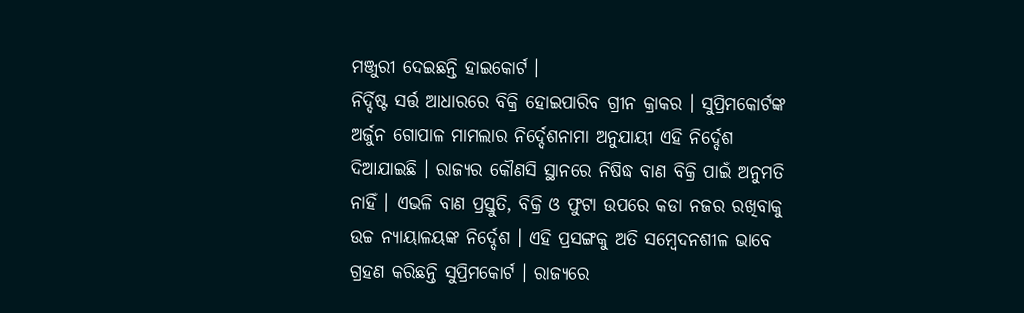ମଞ୍ଜୁରୀ ଦେଇଛନ୍ତି ହାଇକୋର୍ଟ ।
ନିର୍ଦ୍ଦିଷ୍ଟ ସର୍ତ୍ତ ଆଧାରରେ ବିକ୍ରି ହୋଇପାରିବ ଗ୍ରୀନ କ୍ରାକର । ସୁପ୍ରିମକୋର୍ଟଙ୍କ ଅର୍ଜୁନ ଗୋପାଳ ମାମଲାର ନିର୍ଦ୍ଦେଶନାମା ଅନୁଯାୟୀ ଏହି ନିର୍ଦ୍ଦେଶ ଦିଆଯାଇଛି । ରାଜ୍ୟର କୌଣସି ସ୍ଥାନରେ ନିଷିଦ୍ଧ ବାଣ ବିକ୍ରି ପାଇଁ ଅନୁମତି ନାହିଁ । ଏଭଳି ବାଣ ପ୍ରସ୍ତୁତି, ବିକ୍ରି ଓ ଫୁଟା ଉପରେ କଡା ନଜର ରଖିବାକୁ ଉଚ୍ଚ ନ୍ୟାୟାଳୟଙ୍କ ନିର୍ଦ୍ଦେଶ । ଏହି ପ୍ରସଙ୍ଗକୁ ଅତି ସମ୍ବେଦନଶୀଳ ଭାବେ ଗ୍ରହଣ କରିଛନ୍ତି ସୁପ୍ରିମକୋର୍ଟ । ରାଜ୍ୟରେ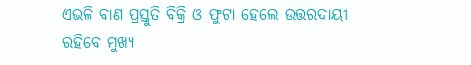ଏଭଳି ବାଣ ପ୍ରସ୍ତୁତି ବିକ୍ରି ଓ ଫୁଟା ହେଲେ ଉତ୍ତରଦାୟୀ ରହିବେ ମୁଖ୍ୟ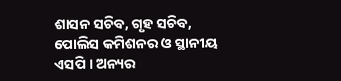ଶାସନ ସଚିବ, ଗୃହ ସଚିବ, ପୋଲିସ କମିଶନର ଓ ସ୍ଥାନୀୟ ଏସପି । ଅନ୍ୟର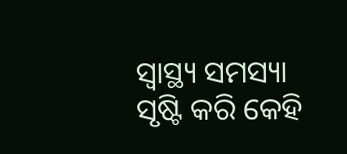ସ୍ବାସ୍ଥ୍ୟ ସମସ୍ୟା ସୃଷ୍ଟି କରି କେହି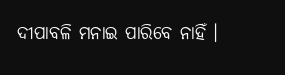ଦୀପାବଳି ମନାଇ ପାରିବେ ନାହିଁ ।